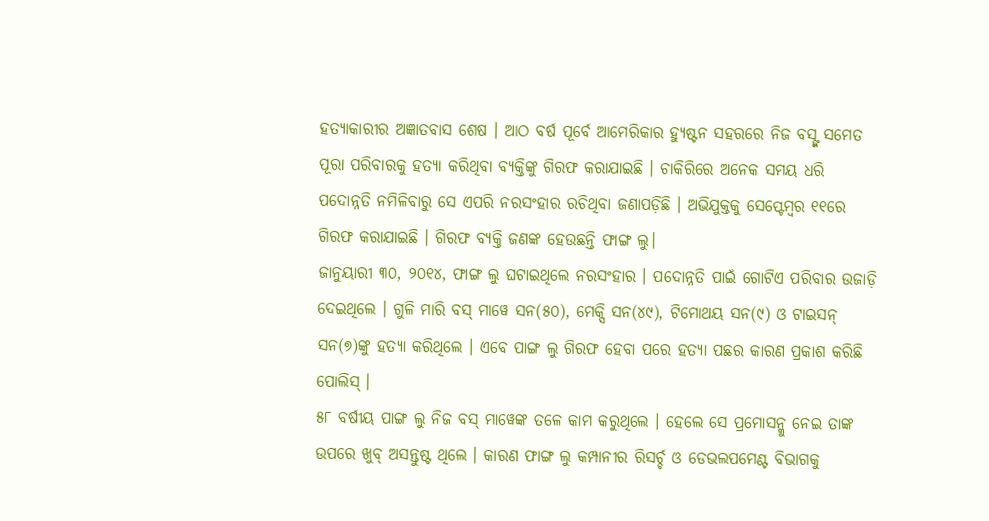ହତ୍ୟାକାରୀର ଅଜ୍ଞାତବାସ ଶେଷ । ଆଠ ବର୍ଷ ପୂର୍ବେ ଆମେରିକାର ହ୍ୟୁଷ୍ଟନ ସହରରେ ନିଜ ବସ୍ଙ୍କ ସମେତ ପୂରା ପରିବାରକୁ ହତ୍ୟା କରିଥିବା ବ୍ୟକ୍ତିଙ୍କୁ ଗିରଫ କରାଯାଇଛି । ଚାକିରିରେ ଅନେକ ସମୟ ଧରି ପଦୋନ୍ନତି ନମିଳିବାରୁ ସେ ଏପରି ନରସଂହାର ରଚିଥିବା ଜଣାପଡ଼ିଛି । ଅଭିଯୁକ୍ତକୁ ସେପ୍ଟେମ୍ବର ୧୧ରେ ଗିରଫ କରାଯାଇଛି । ଗିରଫ ବ୍ୟକ୍ତି ଜଣଙ୍କ ହେଉଛନ୍ତି ଫାଙ୍ଗ ଲୁ।
ଜାନୁୟାରୀ ୩୦, ୨୦୧୪, ଫାଙ୍ଗ ଲୁ ଘଟାଇଥିଲେ ନରସଂହାର । ପଦୋନ୍ନତି ପାଇଁ ଗୋଟିଏ ପରିବାର ଉଜାଡ଼ି ଦେଇଥିଲେ । ଗୁଳି ମାରି ବସ୍ ମାୱେ ସନ(୫୦), ମେକ୍ସି ସନ(୪୯), ଟିମୋଥୟ ସନ(୯) ଓ ଟାଇସନ୍ ସନ(୭)ଙ୍କୁ ହତ୍ୟା କରିଥିଲେ । ଏବେ ପାଙ୍ଗ ଲୁ ଗିରଫ ହେବା ପରେ ହତ୍ୟା ପଛର କାରଣ ପ୍ରକାଶ କରିଛି ପୋଲିସ୍ ।
୫୮ ବର୍ଷୀୟ ପାଙ୍ଗ ଲୁ ନିଜ ବସ୍ ମାୱେଙ୍କ ତଳେ କାମ କରୁଥିଲେ । ହେଲେ ସେ ପ୍ରମୋସନ୍କୁ ନେଇ ତାଙ୍କ ଉପରେ ଖୁବ୍ ଅସନ୍ତୁଷ୍ଟ ଥିଲେ । କାରଣ ଫାଙ୍ଗ ଲୁ କମ୍ପାନୀର ରିସର୍ଚ୍ଚ ଓ ଡେଭଲପମେଣ୍ଟ ବିଭାଗକୁ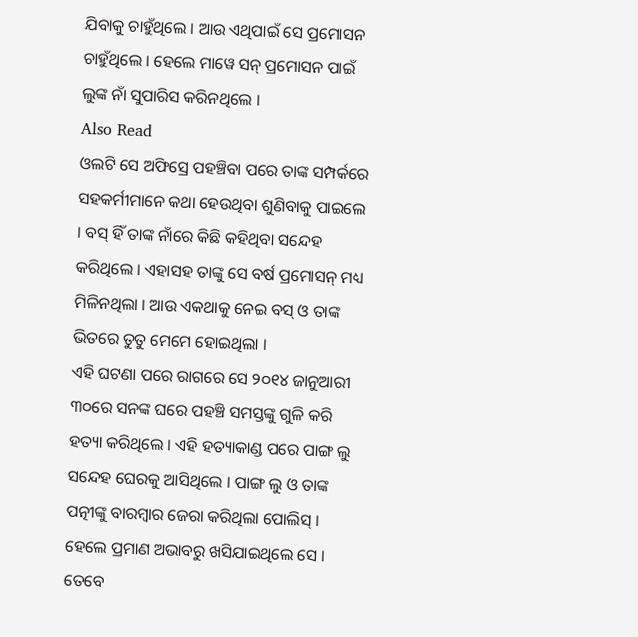ଯିବାକୁ ଚାହୁଁଥିଲେ । ଆଉ ଏଥିପାଇଁ ସେ ପ୍ରମୋସନ ଚାହୁଁଥିଲେ । ହେଲେ ମାୱେ ସନ୍ ପ୍ରମୋସନ ପାଇଁ ଲୁଙ୍କ ନାଁ ସୁପାରିସ କରିନଥିଲେ ।
Also Read
ଓଲଟି ସେ ଅଫିସ୍ରେ ପହଞ୍ଚିବା ପରେ ତାଙ୍କ ସମ୍ପର୍କରେ ସହକର୍ମୀମାନେ କଥା ହେଉଥିବା ଶୁଣିବାକୁ ପାଇଲେ । ବସ୍ ହିଁ ତାଙ୍କ ନାଁରେ କିଛି କହିଥିବା ସନ୍ଦେହ କରିଥିଲେ । ଏହାସହ ତାଙ୍କୁ ସେ ବର୍ଷ ପ୍ରମୋସନ୍ ମଧ୍ୟ ମିଳିନଥିଲା । ଆଉ ଏକଥାକୁ ନେଇ ବସ୍ ଓ ତାଙ୍କ ଭିତରେ ତୁତୁ ମେମେ ହୋଇଥିଲା ।
ଏହି ଘଟଣା ପରେ ରାଗରେ ସେ ୨୦୧୪ ଜାନୁଆରୀ ୩୦ରେ ସନଙ୍କ ଘରେ ପହଞ୍ଚି ସମସ୍ତଙ୍କୁ ଗୁଳି କରି ହତ୍ୟା କରିଥିଲେ । ଏହି ହତ୍ୟାକାଣ୍ଡ ପରେ ପାଙ୍ଗ ଲୁ ସନ୍ଦେହ ଘେରକୁ ଆସିଥିଲେ । ପାଙ୍ଗ ଲୁ ଓ ତାଙ୍କ ପତ୍ନୀଙ୍କୁ ବାରମ୍ବାର ଜେରା କରିଥିଲା ପୋଲିସ୍ । ହେଲେ ପ୍ରମାଣ ଅଭାବରୁ ଖସିଯାଇଥିଲେ ସେ ।
ତେବେ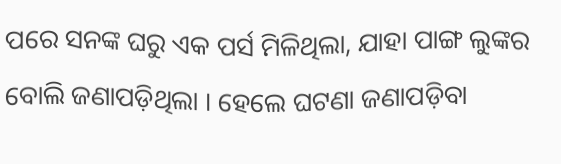ପରେ ସନଙ୍କ ଘରୁ ଏକ ପର୍ସ ମିଳିଥିଲା, ଯାହା ପାଙ୍ଗ ଲୁଙ୍କର ବୋଲି ଜଣାପଡ଼ିଥିଲା । ହେଲେ ଘଟଣା ଜଣାପଡ଼ିବା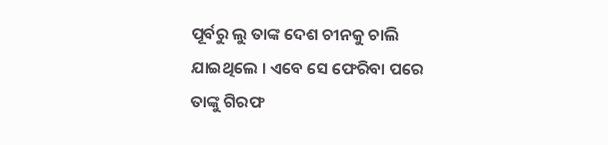ପୂର୍ବରୁ ଲୁ ତାଙ୍କ ଦେଶ ଚୀନକୁ ଚାଲି ଯାଇଥିଲେ । ଏବେ ସେ ଫେରିବା ପରେ ତାଙ୍କୁ ଗିରଫ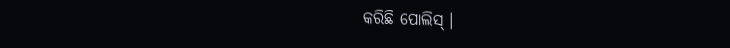କରିଛି ପୋଲିସ୍ ।